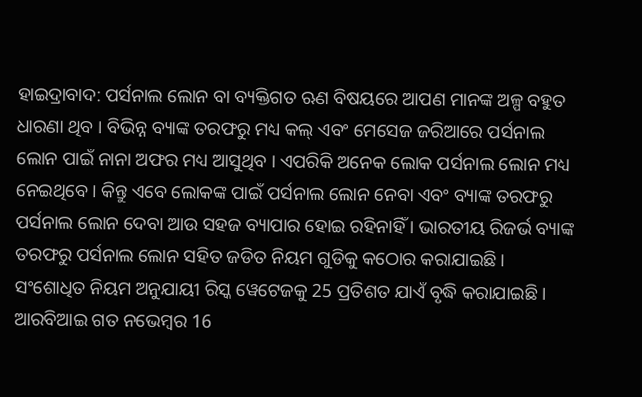ହାଇଦ୍ରାବାଦ: ପର୍ସନାଲ ଲୋନ ବା ବ୍ୟକ୍ତିଗତ ଋଣ ବିଷୟରେ ଆପଣ ମାନଙ୍କ ଅଳ୍ପ ବହୁତ ଧାରଣା ଥିବ । ବିଭିନ୍ନ ବ୍ୟାଙ୍କ ତରଫରୁ ମଧ୍ୟ କଲ୍ ଏବଂ ମେସେଜ ଜରିଆରେ ପର୍ସନାଲ ଲୋନ ପାଇଁ ନାନା ଅଫର ମଧ୍ୟ ଆସୁଥିବ । ଏପରିକି ଅନେକ ଲୋକ ପର୍ସନାଲ ଲୋନ ମଧ୍ୟ ନେଇଥିବେ । କିନ୍ତୁ ଏବେ ଲୋକଙ୍କ ପାଇଁ ପର୍ସନାଲ ଲୋନ ନେବା ଏବଂ ବ୍ୟାଙ୍କ ତରଫରୁ ପର୍ସନାଲ ଲୋନ ଦେବା ଆଉ ସହଜ ବ୍ୟାପାର ହୋଇ ରହିନାହିଁ । ଭାରତୀୟ ରିଜର୍ଭ ବ୍ୟାଙ୍କ ତରଫରୁ ପର୍ସନାଲ ଲୋନ ସହିତ ଜଡିତ ନିୟମ ଗୁଡିକୁ କଠୋର କରାଯାଇଛି । ସଂଶୋଧିତ ନିୟମ ଅନୁଯାୟୀ ରିସ୍କ ୱେଟେଜକୁ 25 ପ୍ରତିଶତ ଯାଏଁ ବୃଦ୍ଧି କରାଯାଇଛି । ଆରବିଆଇ ଗତ ନଭେମ୍ବର 16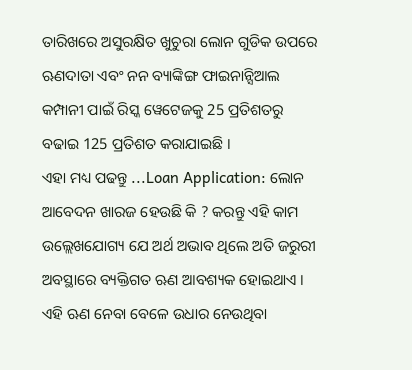ତାରିଖରେ ଅସୁରକ୍ଷିତ ଖୁଚୁରା ଲୋନ ଗୁଡିକ ଉପରେ ଋଣଦାତା ଏବଂ ନନ ବ୍ୟାଙ୍କିଙ୍ଗ ଫାଇନାନ୍ସିଆଲ କମ୍ପାନୀ ପାଇଁ ରିସ୍କ ୱେଟେଜକୁ 25 ପ୍ରତିଶତରୁ ବଢାଇ 125 ପ୍ରତିଶତ କରାଯାଇଛି ।
ଏହା ମଧ୍ୟ ପଢନ୍ତୁ ...Loan Application: ଲୋନ ଆବେଦନ ଖାରଜ ହେଉଛି କି ? କରନ୍ତୁ ଏହି କାମ
ଉଲ୍ଲେଖଯୋଗ୍ୟ ଯେ ଅର୍ଥ ଅଭାବ ଥିଲେ ଅତି ଜରୁରୀ ଅବସ୍ଥାରେ ବ୍ୟକ୍ତିଗତ ଋଣ ଆବଶ୍ୟକ ହୋଇଥାଏ । ଏହି ଋଣ ନେବା ବେଳେ ଉଧାର ନେଉଥିବା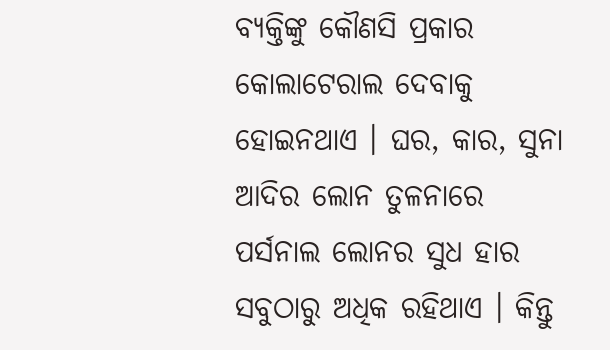ବ୍ୟକ୍ତିଙ୍କୁ କୌଣସି ପ୍ରକାର କୋଲାଟେରାଲ ଦେବାକୁ ହୋଇନଥାଏ । ଘର, କାର, ସୁନା ଆଦିର ଲୋନ ତୁଳନାରେ ପର୍ସନାଲ ଲୋନର ସୁଧ ହାର ସବୁଠାରୁ ଅଧିକ ରହିଥାଏ । କିନ୍ତୁ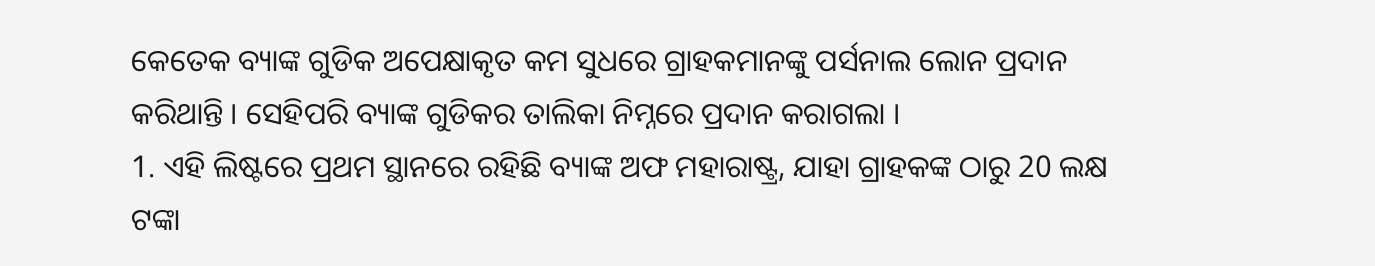କେତେକ ବ୍ୟାଙ୍କ ଗୁଡିକ ଅପେକ୍ଷାକୃତ କମ ସୁଧରେ ଗ୍ରାହକମାନଙ୍କୁ ପର୍ସନାଲ ଲୋନ ପ୍ରଦାନ କରିଥାନ୍ତି । ସେହିପରି ବ୍ୟାଙ୍କ ଗୁଡିକର ତାଲିକା ନିମ୍ନରେ ପ୍ରଦାନ କରାଗଲା ।
1. ଏହି ଲିଷ୍ଟରେ ପ୍ରଥମ ସ୍ଥାନରେ ରହିଛି ବ୍ୟାଙ୍କ ଅଫ ମହାରାଷ୍ଟ୍ର, ଯାହା ଗ୍ରାହକଙ୍କ ଠାରୁ 20 ଲକ୍ଷ ଟଙ୍କା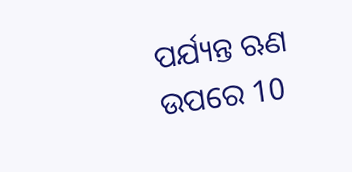ପର୍ଯ୍ୟନ୍ତ ଋଣ ଉପରେ 10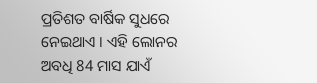ପ୍ରତିଶତ ବାର୍ଷିକ ସୁଧରେ ନେଇଥାଏ । ଏହି ଲୋନର ଅବଧି 84 ମାସ ଯାଏଁ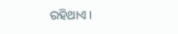ରହିଥାଏ ।